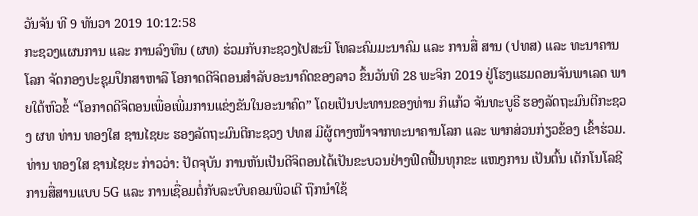ວັນຈັນ ທີ 9 ທັນວາ 2019 10:12:58
ກະຊວງແຜນການ ແລະ ການລົງທຶນ (ຜທ) ຮ່ວມກັບກະຊວງໄປສະນີ ໂທລະຄົມມະນາຄົມ ແລະ ການສື່ ສານ (ປທສ) ແລະ ທະນາຄານໂລກ ຈັດກອງປະຊຸມປຶກສາຫາລື ໂອກາດດີຈິຕອນສຳລັບອະນາຄົດຂອງລາວ ຂຶ້ນວັນທີ 28 ພະຈິກ 2019 ຢູ່ໂຮງແຮມດອນຈັນພາເລດ ພາຍໃຕ້ຫົວຂໍ້ “ໂອກາດດີຈິຕອນເພື່ອເພີ່ມການແຂ່ງຂັນໃນອະນາຄົດ” ໂດຍເປັນປະທານຂອງທ່ານ ກິແກ້ວ ຈັນທະບູຣີ ຮອງລັດຖະມົນຕີກະຊວງ ຜທ ທ່ານ ທອງໃສ ຊານໄຊຍະ ຮອງລັດຖະມົນຕີກະຊວງ ປທສ ມີຜູ້ຕາງໜ້າຈາກທະນາຄານໂລກ ແລະ ພາກສ່ວນກ່ຽວຂ້ອງ ເຂົ້າຮ່ວມ.
ທ່ານ ທອງໃສ ຊານໄຊຍະ ກ່າວວ່າ: ປັດຈຸບັນ ການຫັນເປັນດີຈິຕອນໄດ້ເປັນຂະບວນຢ່າງຟົດຟື້ນທຸກຂະ ແໜງການ ເປັນຕົ້ນ ເຕັກໂນໂລຊີການສື່ສານແບບ 5G ແລະ ການເຊື່ອມຕໍ່ກັບລະບົບຄອມພິວເຕີ ຖືກນຳໃຊ້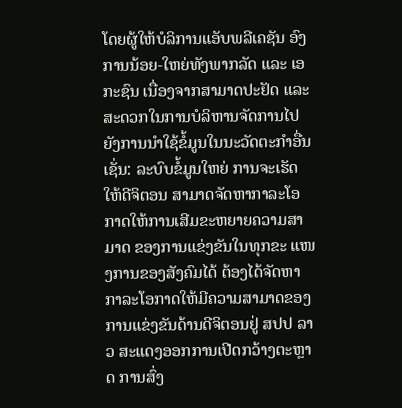ໂດຍຜູ້ໃຫ້ບໍລິການແອັບພລີເຄຊັນ ອົງການນ້ອຍ-ໃຫຍ່ທັງພາກລັດ ແລະ ເອກະຊົນ ເນື່ອງຈາກສາມາດປະຢັດ ແລະ ສະດວກໃນການບໍລິຫານຈັດການໄປຍັງການນຳໃຊ້ຂໍ້ມູນໃນນະວັດຕະກຳອື່ນ ເຊັ່ນ: ລະບົບຂໍ້ມູນໃຫຍ່ ການຈະເຮັດໃຫ້ດີຈິຕອນ ສາມາດຈັດຫາກາລະໂອກາດໃຫ້ການເສີມຂະຫຍາຍຄວາມສາມາດ ຂອງການແຂ່ງຂັນໃນທຸກຂະ ແໜງການຂອງສັງຄົມໄດ້ ຕ້ອງໄດ້ຈັດຫາກາລະໂອກາດໃຫ້ມີຄວາມສາມາດຂອງການແຂ່ງຂັນດ້ານດີຈິຕອນຢູ່ ສປປ ລາວ ສະແດງອອກການເປີດກວ້າງຕະຫຼາດ ການສົ່ງ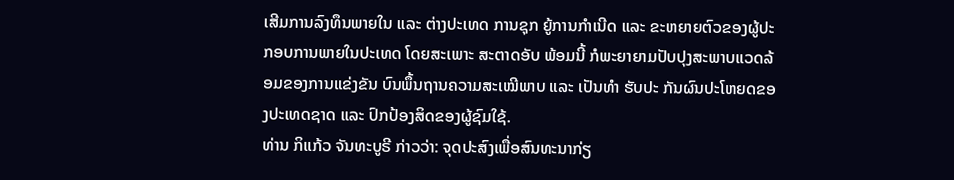ເສີມການລົງທຶນພາຍໃນ ແລະ ຕ່າງປະເທດ ການຊຸກ ຍູ້ການກຳເນີດ ແລະ ຂະຫຍາຍຕົວຂອງຜູ້ປະກອບການພາຍໃນປະເທດ ໂດຍສະເພາະ ສະຕາດອັບ ພ້ອມນີ້ ກໍພະຍາຍາມປັບປຸງສະພາບແວດລ້ອມຂອງການແຂ່ງຂັນ ບົນພຶ້ນຖານຄວາມສະເໝີພາບ ແລະ ເປັນທຳ ຮັບປະ ກັນຜົນປະໂຫຍດຂອງປະເທດຊາດ ແລະ ປົກປ້ອງສິດຂອງຜູ້ຊົມໃຊ້.
ທ່ານ ກິແກ້ວ ຈັນທະບູຣີ ກ່າວວ່າ: ຈຸດປະສົງເພື່ອສົນທະນາກ່ຽ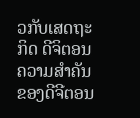ວກັບເສດຖະກິດ ດີຈິຕອນ ຄວາມສຳຄັນຂອງດີຈີຕອນ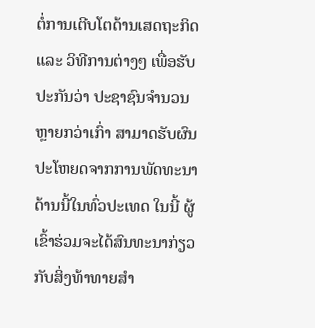ຕໍ່ການເຕີບໂຕດ້ານເສດຖະກິດ ແລະ ວິທີການຕ່າງໆ ເພື່ອຮັບປະກັນວ່າ ປະຊາຊົນຈຳນວນຫຼາຍກວ່າເກົ່າ ສາມາດຮັບຜົນປະໂຫຍດຈາກການພັດທະນາດ້ານນີ້ໃນທົ່ວປະເທດ ໃນນີ້ ຜູ້ເຂົ້າຮ່ວມຈະໄດ້ສົນທະນາກ່ຽວກັບສິ່ງທ້າທາຍສຳ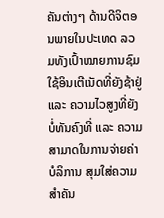ຄັນຕ່າງໆ ດ້ານດີຈິຕອນພາຍໃນປະເທດ ລວມທັງເປົ້າໝາຍການຊົມໃຊ້ອິນເຕີເນັດທີ່ຍັງຊ້າຢູ່ ແລະ ຄວາມໄວສູງທີ່ຍັງບໍ່ທັນຄົງທີ່ ແລະ ຄວາມສາມາດໃນການຈ່າຍຄ່າບໍລິການ ສຸມໃສ່ຄວາມສຳຄັນ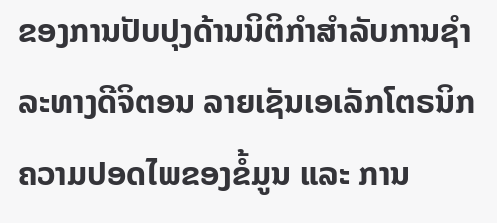ຂອງການປັບປຸງດ້ານນິຕິກຳສຳລັບການຊຳລະທາງດີຈິຕອນ ລາຍເຊັນເອເລັກໂຕຣນິກ ຄວາມປອດໄພຂອງຂໍ້ມູນ ແລະ ການ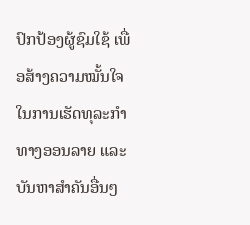ປົກປ້ອງຜູ້ຊົມໃຊ້ ເພື່ອສ້າງຄວາມໝັ້ນໃຈໃນການເຮັດທຸລະກຳທາງອອນລາຍ ແລະ ບັນຫາສຳຄັນອື່ນໆ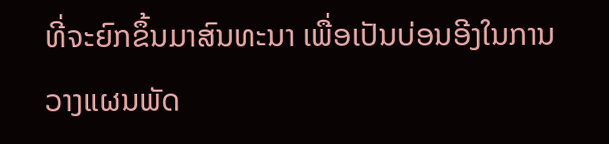ທີ່ຈະຍົກຂຶ້ນມາສົນທະນາ ເພື່ອເປັນບ່ອນອີງໃນການວາງແຜນພັດ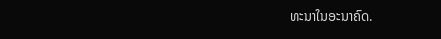ທະນາໃນອະນາຄົດ.